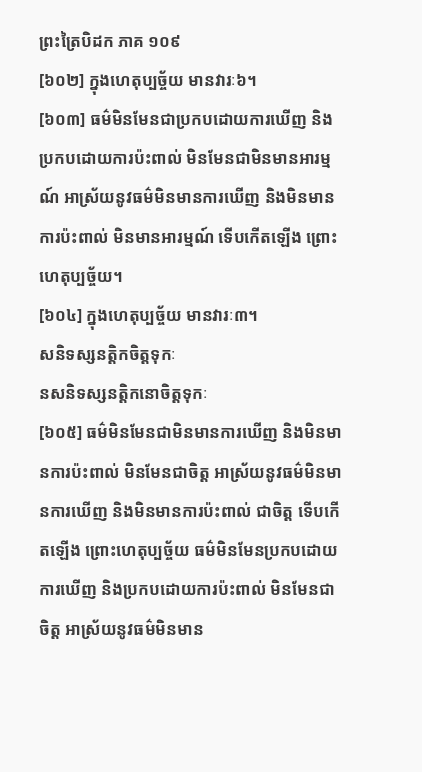ព្រះត្រៃបិដក ភាគ ១០៩
[៦០២] ក្នុងហេតុប្បច្ច័យ មានវារៈ៦។
[៦០៣] ធម៌មិនមែនជាប្រកបដោយការឃើញ និងប្រកបដោយការប៉ះពាល់ មិនមែនជាមិនមានអារម្មណ៍ អាស្រ័យនូវធម៌មិនមានការឃើញ និងមិនមានការប៉ះពាល់ មិនមានអារម្មណ៍ ទើបកើតឡើង ព្រោះហេតុប្បច្ច័យ។
[៦០៤] ក្នុងហេតុប្បច្ច័យ មានវារៈ៣។
សនិទស្សនត្តិកចិត្តទុកៈ
នសនិទស្សនត្តិកនោចិត្តទុកៈ
[៦០៥] ធម៌មិនមែនជាមិនមានការឃើញ និងមិនមានការប៉ះពាល់ មិនមែនជាចិត្ត អាស្រ័យនូវធម៌មិនមានការឃើញ និងមិនមានការប៉ះពាល់ ជាចិត្ត ទើបកើតឡើង ព្រោះហេតុប្បច្ច័យ ធម៌មិនមែនប្រកបដោយការឃើញ និងប្រកបដោយការប៉ះពាល់ មិនមែនជាចិត្ត អាស្រ័យនូវធម៌មិនមាន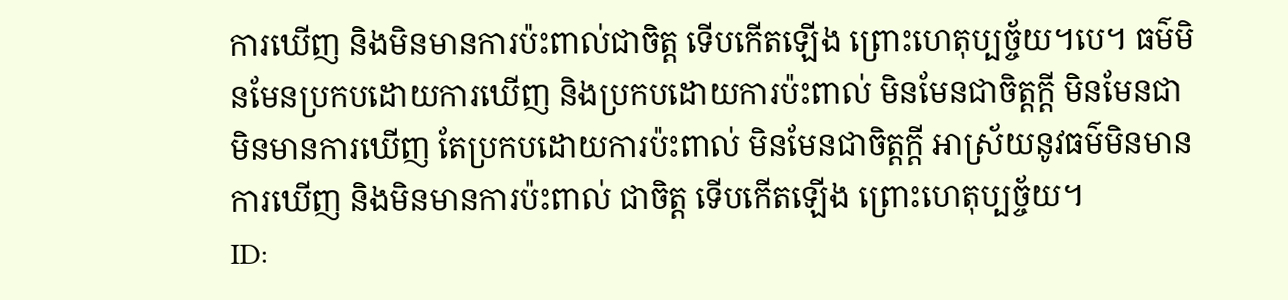ការឃើញ និងមិនមានការប៉ះពាល់ជាចិត្ត ទើបកើតឡើង ព្រោះហេតុប្បច្ច័យ។បេ។ ធម៌មិនមែនប្រកបដោយការឃើញ និងប្រកបដោយការប៉ះពាល់ មិនមែនជាចិត្តក្តី មិនមែនជាមិនមានការឃើញ តែប្រកបដោយការប៉ះពាល់ មិនមែនជាចិត្តក្តី អាស្រ័យនូវធម៌មិនមានការឃើញ និងមិនមានការប៉ះពាល់ ជាចិត្ត ទើបកើតឡើង ព្រោះហេតុប្បច្ច័យ។
ID: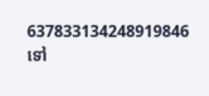637833134248919846
ទៅ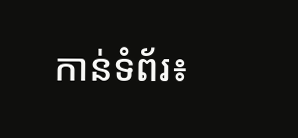កាន់ទំព័រ៖